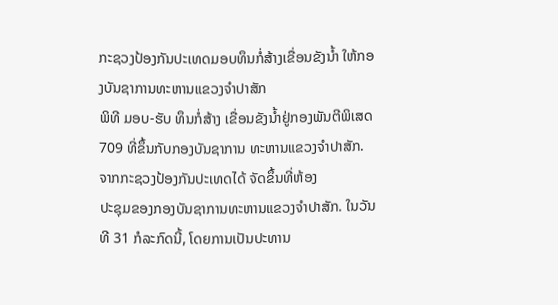ກະຊວງປ້ອງກັນປະເທດມອບທຶນກໍ່ສ້າງເຂື່ອນຂັງນ້ຳ ໃຫ້ກອງບັນຊາການທະຫານແຂວງຈຳປາສັກ
ພິທີ ມອບ-ຮັບ ທຶນກໍ່ສ້າງ ເຂື່ອນຂັງນໍ້າຢູ່ກອງພັນຕີພິເສດ 709 ທີ່ຂຶ້ນກັບກອງບັນຊາການ ທະຫານແຂວງຈໍາປາສັກ. ຈາກກະຊວງປ້ອງກັນປະເທດໄດ້ ຈັດຂຶ້ນທີ່ຫ້ອງ
ປະຊຸມຂອງກອງບັນຊາການທະຫານແຂວງຈໍາປາສັກ. ໃນວັນທີ 31 ກໍລະກົດນີ້, ໂດຍການເປັນປະທານ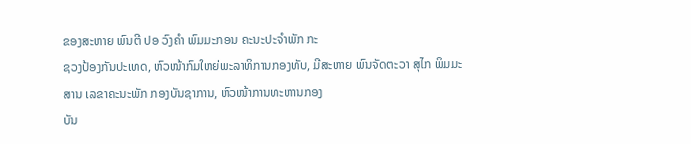ຂອງສະຫາຍ ພົນຕີ ປອ ວົງຄໍາ ພົມມະກອນ ຄະນະປະຈໍາພັກ ກະ
ຊວງປ້ອງກັນປະເທດ, ຫົວໜ້າກົມໃຫຍ່ພະລາທິການກອງທັບ, ມີສະຫາຍ ພົນຈັດຕະວາ ສຸໄກ ພິມມະສານ ເລຂາຄະນະພັກ ກອງບັນຊາການ, ຫົວໜ້າການທະຫານກອງ
ບັນ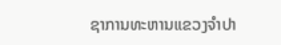ຊາການທະຫານແຂວງຈໍາປາ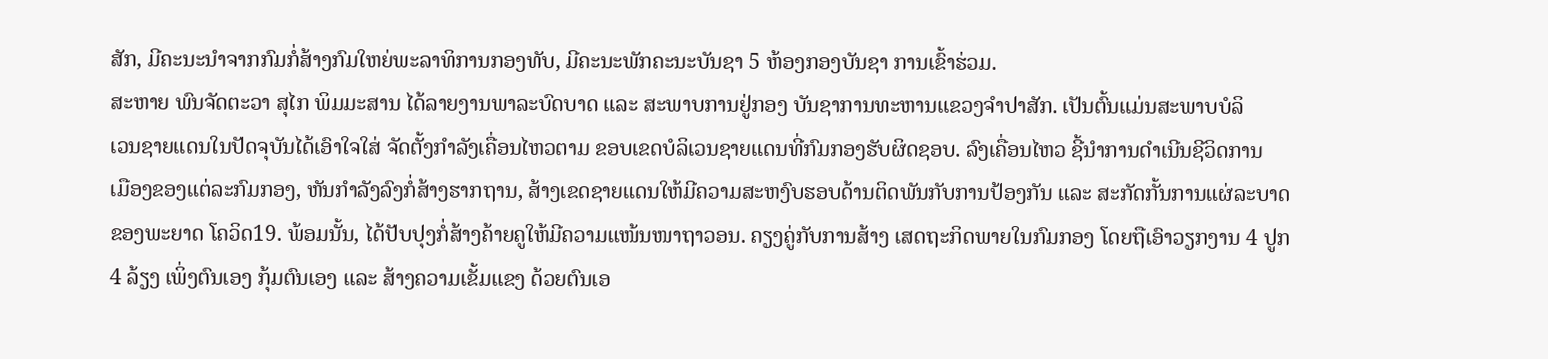ສັກ, ມີຄະນະນໍາຈາກກົມກໍ່ສ້າງກົມໃຫຍ່ພະລາທິການກອງທັບ, ມີຄະນະພັກຄະນະບັນຊາ 5 ຫ້ອງກອງບັນຊາ ການເຂົ້າຮ່ວມ.
ສະຫາຍ ພົນຈັດຕະວາ ສຸໄກ ພິມມະສານ ໄດ້ລາຍງານພາລະບົດບາດ ແລະ ສະພາບການຢູ່ກອງ ບັນຊາການທະຫານແຂວງຈຳປາສັກ. ເປັນຕົ້ນແມ່ນສະພາບບໍລິ
ເວນຊາຍແດນໃນປັດຈຸບັນໄດ້ເອົາໃຈໃສ່ ຈັດຕັ້ງກໍາລັງເຄື່ອນໄຫວຕາມ ຂອບເຂດບໍລິເວນຊາຍແດນທີ່ກົມກອງຮັບຜິດຊອບ. ລົງເຄື່ອນໄຫວ ຊີ້ນໍາການດໍາເນີນຊີວິດການ
ເມືອງຂອງແຕ່ລະກົມກອງ, ຫັນກໍາລັງລົງກໍ່ສ້າງຮາກຖານ, ສ້າງເຂດຊາຍແດນໃຫ້ມີຄວາມສະຫງົບຮອບດ້ານຕິດພັນກັບການປ້ອງກັນ ແລະ ສະກັດກັ້ນການແຜ່ລະບາດ
ຂອງພະຍາດ ໂຄວິດ19. ພ້ອມນັ້ນ, ໄດ້ປັບປຸງກໍ່ສ້າງຄ້າຍຄູໃຫ້ມີຄວາມແໜ້ນໜາຖາວອນ. ຄຽງຄູ່ກັບການສ້າງ ເສດຖະກິດພາຍໃນກົມກອງ ໂດຍຖືເອົາວຽກງານ 4 ປູກ
4 ລ້ຽງ ເພິ່ງຕົນເອງ ກຸ້ມຕົນເອງ ແລະ ສ້າງຄວາມເຂັ້ມແຂງ ດ້ວຍຕົນເອ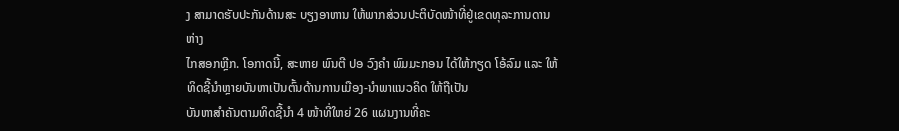ງ ສາມາດຮັບປະກັນດ້ານສະ ບຽງອາຫານ ໃຫ້ພາກສ່ວນປະຕິບັດໜ້າທີ່ຢູ່ເຂດທຸລະການດານຫ່າງ
ໄກສອກຫຼີກ. ໂອກາດນີ້, ສະຫາຍ ພົນຕີ ປອ ວົງຄໍາ ພົມມະກອນ ໄດ້ໃຫ້ກຽດ ໂອ້ລົມ ແລະ ໃຫ້ທິດຊີ້ນໍາຫຼາຍບັນຫາເປັນຕົ້ນດ້ານການເມືອງ-ນໍາພາແນວຄິດ ໃຫ້ຖືເປັນ
ບັນຫາສໍາຄັນຕາມທິດຊີ້ນໍາ 4 ໜ້າທີ່ໃຫຍ່ 26 ແຜນງານທີ່ຄະ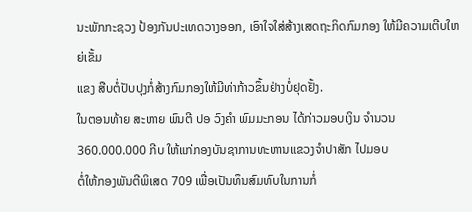ນະພັກກະຊວງ ປ້ອງກັນປະເທດວາງອອກ, ເອົາໃຈໃສ່ສ້າງເສດຖະກິດກົມກອງ ໃຫ້ມີຄວາມເຕີບໃຫຍ່ເຂັ້ມ
ແຂງ ສືບຕໍ່ປັບປຸງກໍ່ສ້າງກົມກອງໃຫ້ມີທ່າກ້າວຂຶ້ນຢ່າງບໍ່ຢຸດຢັ້ງ.
ໃນຕອນທ້າຍ ສະຫາຍ ພົນຕີ ປອ ວົງຄໍາ ພົມມະກອນ ໄດ້ກ່າວມອບເງິນ ຈໍານວນ 360.000.000 ກີບ ໃຫ້ແກ່ກອງບັນຊາການທະຫານແຂວງຈຳປາສັກ ໄປມອບ
ຕໍ່ໃຫ້ກອງພັນຕີພິເສດ 709 ເພື່ອເປັນທຶນສົມທົບໃນການກໍ່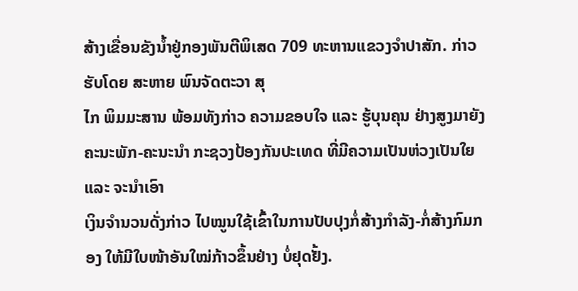ສ້າງເຂື່ອນຂັງນໍ້າຢູ່ກອງພັນຕີພິເສດ 709 ທະຫານແຂວງຈໍາປາສັກ. ກ່າວຮັບໂດຍ ສະຫາຍ ພົນຈັດຕະວາ ສຸ
ໄກ ພິມມະສານ ພ້ອມທັງກ່າວ ຄວາມຂອບໃຈ ແລະ ຮູ້ບຸນຄຸນ ຢ່າງສູງມາຍັງຄະນະພັກ-ຄະນະນໍາ ກະຊວງປ້ອງກັນປະເທດ ທີ່ມີຄວາມເປັນຫ່ວງເປັນໃຍ ແລະ ຈະນໍາເອົາ
ເງິນຈໍານວນດັ່ງກ່າວ ໄປໝູນໃຊ້ເຂົ້າໃນການປັບປຸງກໍ່ສ້າງກໍາລັງ-ກໍ່ສ້າງກົມກອງ ໃຫ້ມີໃບໜ້າອັນໃໝ່ກ້າວຂຶ້ນຢ່າງ ບໍ່ຢຸດຢັ້ງ.